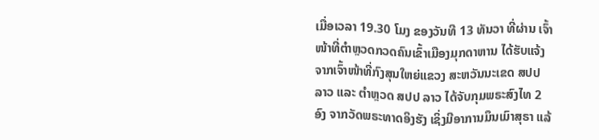ເມື່ອເວລາ 19.30 ໂມງ ຂອງວັນທີ 13 ທັນວາ ທີ່ຜ່ານ ເຈົ້າໜ້າທີ່ຕຳຫຼວດກວດຄົນເຂົ້າເມືອງມຸກດາຫານ ໄດ້ຮັບແຈ້ງຈາກເຈົ້າໜ້າທີ່ກົງສຸນໃຫຍ່ແຂວງ ສະຫວັນນະເຂດ ສປປ ລາວ ແລະ ຕຳຫຼວດ ສປປ ລາວ ໄດ້ຈັບກຸມພຣະສົງໄທ 2 ອົງ ຈາກວັດພຣະທາດອິງຮັງ ເຊິ່ງມີອາການມຶນເມົາສຸຣາ ແລ້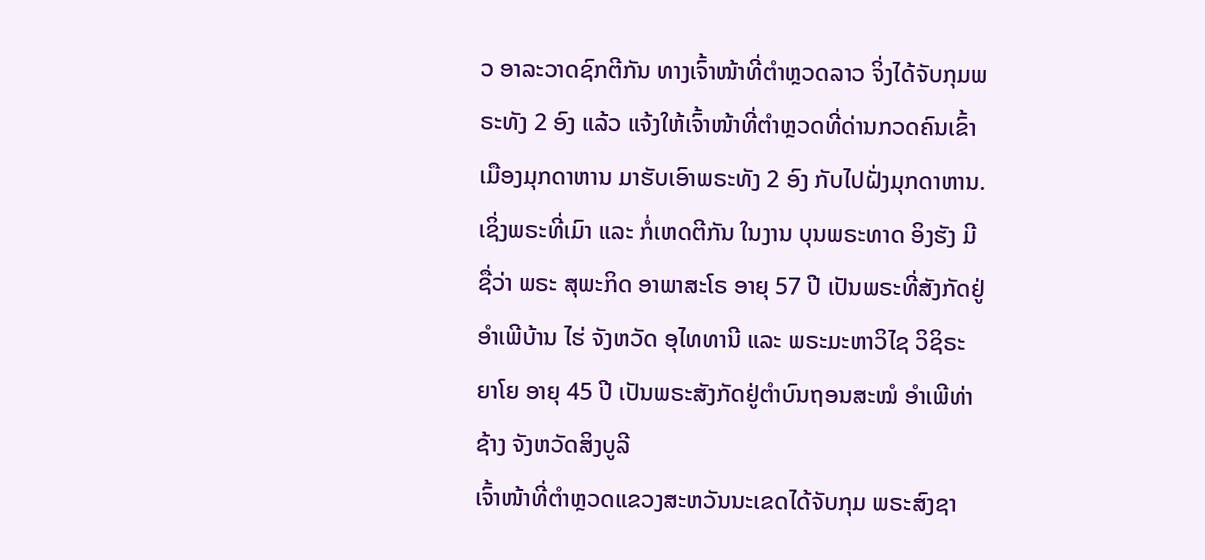ວ ອາລະວາດຊົກຕີກັນ ທາງເຈົ້າໜ້າທີ່ຕຳຫຼວດລາວ ຈິ່ງໄດ້ຈັບກຸມພຣະທັງ 2 ອົງ ແລ້ວ ແຈ້ງໃຫ້ເຈົ້າໜ້າທີ່ຕຳຫຼວດທີ່ດ່ານກວດຄົນເຂົ້າເມືອງມຸກດາຫານ ມາຮັບເອົາພຣະທັງ 2 ອົງ ກັບໄປຝັ່ງມຸກດາຫານ.
ເຊິ່ງພຣະທີ່ເມົາ ແລະ ກໍ່ເຫດຕີກັນ ໃນງານ ບຸນພຣະທາດ ອິງຮັງ ມີຊື່ວ່າ ພຣະ ສຸພະກິດ ອາພາສະໂຣ ອາຍຸ 57 ປີ ເປັນພຣະທີ່ສັງກັດຢູ່ ອຳເພີບ້ານ ໄຮ່ ຈັງຫວັດ ອຸໄທທານີ ແລະ ພຣະມະຫາວິໄຊ ວິຊິຣະຍາໂຍ ອາຍຸ 45 ປີ ເປັນພຣະສັງກັດຢູ່ຕຳບົນຖອນສະໝໍ ອຳເພີທ່າຊ້າງ ຈັງຫວັດສິງບູລີ
ເຈົ້າໜ້າທີ່ຕຳຫຼວດແຂວງສະຫວັນນະເຂດໄດ້ຈັບກຸມ ພຣະສົງຊາ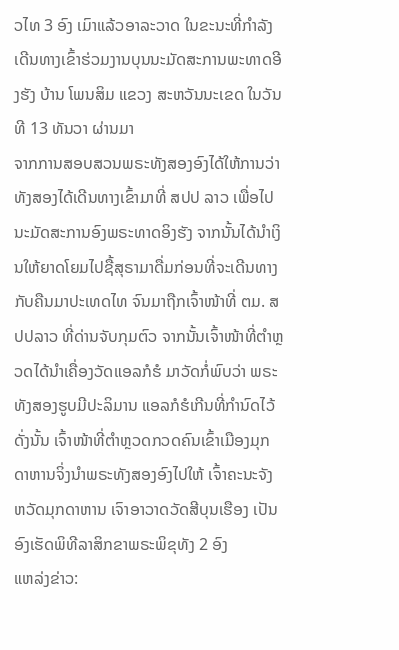ວໄທ 3 ອົງ ເມົາແລ້ວອາລະວາດ ໃນຂະນະທີ່ກໍາລັງເດີນທາງເຂົ້າຮ່ວມງານບຸນນະມັດສະການພະທາດອີງຮັງ ບ້ານ ໂພນສິມ ແຂວງ ສະຫວັນນະເຂດ ໃນວັນທີ 13 ທັນວາ ຜ່ານມາ
ຈາກການສອບສວນພຣະທັງສອງອົງໄດ້ໃຫ້ການວ່າ ທັງສອງໄດ້ເດີນທາງເຂົ້າມາທີ່ ສປປ ລາວ ເພື່ອໄປນະມັດສະການອົງພຣະທາດອິງຮັງ ຈາກນັ້ນໄດ້ນຳເງິນໃຫ້ຍາດໂຍມໄປຊື້ສຸຣາມາດື່ມກ່ອນທີ່ຈະເດີນທາງກັບຄືນມາປະເທດໄທ ຈົນມາຖືກເຈົ້າໜ້າທີ່ ຕມ. ສປປລາວ ທີ່ດ່ານຈັບກຸມຕົວ ຈາກນັ້ນເຈົ້າໜ້າທີ່ຕຳຫຼວດໄດ້ນຳເຄື່ອງວັດແອລກໍຮໍ ມາວັດກໍ່ພົບວ່າ ພຣະທັງສອງຮູບມີປະລິມານ ແອລກໍຮໍເກີນທີ່ກຳນົດໄວ້ ດັ່ງນັ້ນ ເຈົ້າໜ້າທີ່ຕຳຫຼວດກວດຄົນເຂົ້າເມືອງມຸກດາຫານຈິ່ງນຳພຣະທັງສອງອົງໄປໃຫ້ ເຈົ້າຄະນະຈັງຫວັດມຸກດາຫານ ເຈົາອາວາດວັດສີບຸນເຮືອງ ເປັນອົງເຮັດພິທີລາສິກຂາພຣະພິຂຸທັງ 2 ອົງ
ແຫລ່ງຂ່າວ: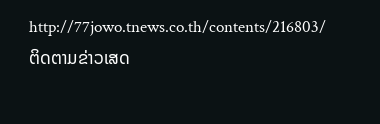http://77jowo.tnews.co.th/contents/216803/
ຕິດຕາມຂ່າວເສດ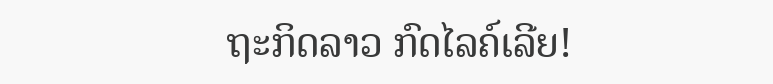ຖະກິດລາວ ກົດໄລຄ໌ເລີຍ!